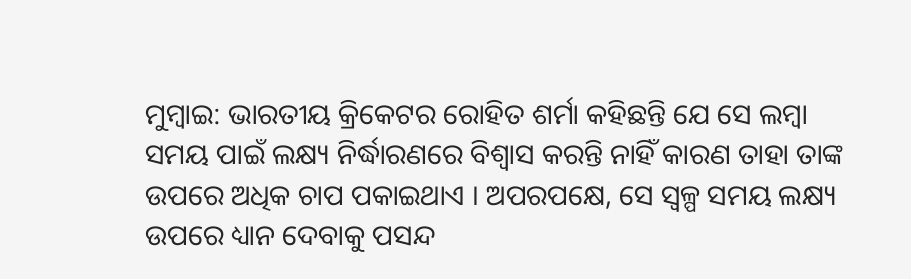ମୁମ୍ବାଇ: ଭାରତୀୟ କ୍ରିକେଟର ରୋହିତ ଶର୍ମା କହିଛନ୍ତି ଯେ ସେ ଲମ୍ବା ସମୟ ପାଇଁ ଲକ୍ଷ୍ୟ ନିର୍ଦ୍ଧାରଣରେ ବିଶ୍ବାସ କରନ୍ତି ନାହିଁ କାରଣ ତାହା ତାଙ୍କ ଉପରେ ଅଧିକ ଚାପ ପକାଇଥାଏ । ଅପରପକ୍ଷେ, ସେ ସ୍ବଳ୍ପ ସମୟ ଲକ୍ଷ୍ୟ ଉପରେ ଧ୍ୟାନ ଦେବାକୁ ପସନ୍ଦ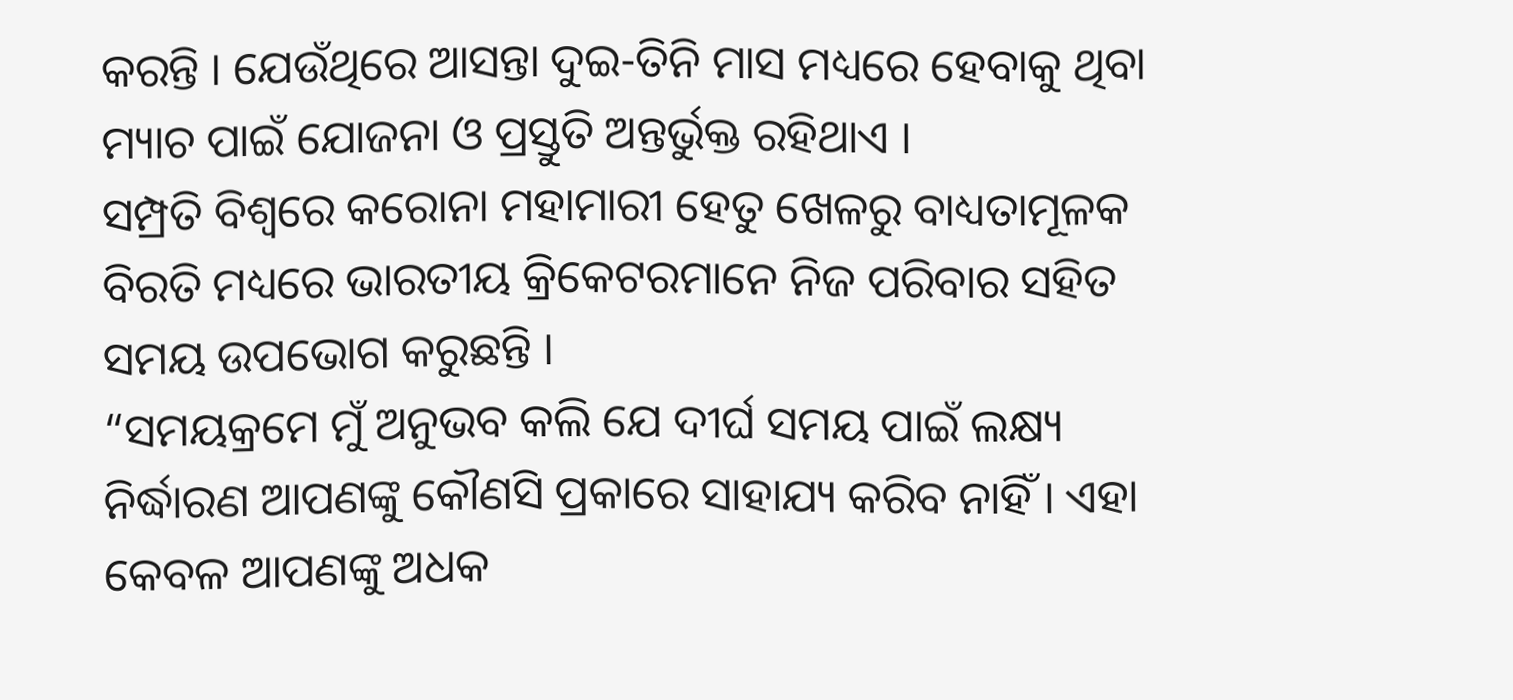କରନ୍ତି । ଯେଉଁଥିରେ ଆସନ୍ତା ଦୁଇ-ତିନି ମାସ ମଧ୍ୟରେ ହେବାକୁ ଥିବା ମ୍ୟାଚ ପାଇଁ ଯୋଜନା ଓ ପ୍ରସ୍ତୁତି ଅନ୍ତର୍ଭୁକ୍ତ ରହିଥାଏ ।
ସମ୍ପ୍ରତି ବିଶ୍ବରେ କରୋନା ମହାମାରୀ ହେତୁ ଖେଳରୁ ବାଧ୍ୟତାମୂଳକ ବିରତି ମଧ୍ୟରେ ଭାରତୀୟ କ୍ରିକେଟରମାନେ ନିଜ ପରିବାର ସହିତ ସମୟ ଉପଭୋଗ କରୁଛନ୍ତି ।
“ସମୟକ୍ରମେ ମୁଁ ଅନୁଭବ କଲି ଯେ ଦୀର୍ଘ ସମୟ ପାଇଁ ଲକ୍ଷ୍ୟ ନିର୍ଦ୍ଧାରଣ ଆପଣଙ୍କୁ କୌଣସି ପ୍ରକାରେ ସାହାଯ୍ୟ କରିବ ନାହିଁ । ଏହା କେବଳ ଆପଣଙ୍କୁ ଅଧକ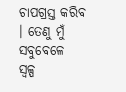ଚାପଗ୍ରସ୍ତ କରିବ । ତେଣୁ ମୁଁ ସବୁବେଳେ ସ୍ବଳ୍ପ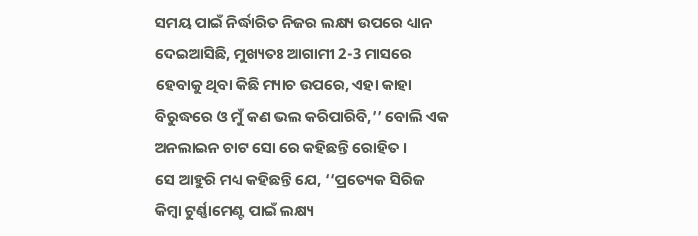ସମୟ ପାଇଁ ନିର୍ଦ୍ଧାରିତ ନିଜର ଲକ୍ଷ୍ୟ ଉପରେ ଧ୍ୟାନ ଦେଇଆସିଛି, ମୁଖ୍ୟତଃ ଆଗାମୀ 2-3 ମାସରେ ହେବାକୁ ଥିବା କିଛି ମ୍ୟାଚ ଉପରେ, ଏହା କାହା ବିରୁଦ୍ଧରେ ଓ ମୁଁ କଣ ଭଲ କରିପାରିବି,’’ ବୋଲି ଏକ ଅନଲାଇନ ଚାଟ ସୋ ରେ କହିଛନ୍ତି ରୋହିତ ।
ସେ ଆହୁରି ମଧ୍ୟ କହିଛନ୍ତି ଯେ, ‘‘ପ୍ରତ୍ୟେକ ସିରିଜ କିମ୍ବା ଟୁର୍ଣ୍ଣାମେଣ୍ଟ ପାଇଁ ଲକ୍ଷ୍ୟ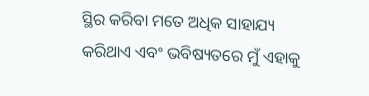ସ୍ଥିର କରିବା ମତେ ଅଧିକ ସାହାଯ୍ୟ କରିଥାଏ ଏବଂ ଭବିଷ୍ୟତରେ ମୁଁ ଏହାକୁ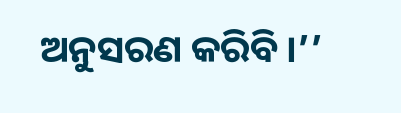ଅନୁସରଣ କରିବି ।’’